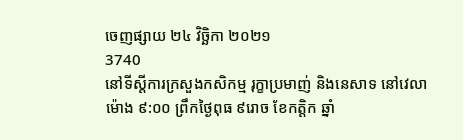ចេញផ្សាយ ២៤ វិច្ឆិកា ២០២១
3740
នៅទីស្តីការក្រសួងកសិកម្ម រុក្ខាប្រមាញ់ និងនេសាទ នៅវេលាម៉ោង ៩:០០ ព្រឹកថ្ងៃពុធ ៩រោច ខែកត្តិក ឆ្នាំ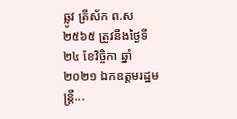ឆ្លូវ ត្រីស័ក ព.ស ២៥៦៥ ត្រូវនឹងថ្ងៃទី២៤ ខែវិច្ចិកា ឆ្នាំ២០២១ ឯកឧត្តមរដ្ឋមន្ត្រី...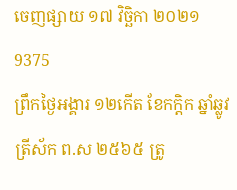ចេញផ្សាយ ១៧ វិច្ឆិកា ២០២១
9375
ព្រឹកថ្ងៃអង្គារ ១២កើត ខែកក្តិក ឆ្នាំឆ្លូវ ត្រីស័ក ព.ស ២៥៦៥ ត្រូ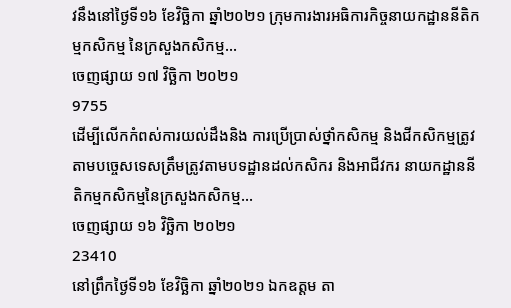វនឹងនៅថ្ងៃទី១៦ ខែវិច្ឆិកា ឆ្នាំ២០២១ ក្រុមការងារអធិការកិច្ចនាយកដ្ឋាននីតិកម្មកសិកម្ម នៃក្រសួងកសិកម្ម...
ចេញផ្សាយ ១៧ វិច្ឆិកា ២០២១
9755
ដើម្បីលើកកំពស់ការយល់ដឹងនិង ការប្រើប្រាស់ថ្នាំកសិកម្ម និងជីកសិកម្មត្រូវតាមបច្ចេសទេសត្រឹមត្រូវតាមបទដ្ឋានដល់កសិករ និងអាជីវករ នាយកដ្ឋាននីតិកម្មកសិកម្មនៃក្រសួងកសិកម្ម...
ចេញផ្សាយ ១៦ វិច្ឆិកា ២០២១
23410
នៅព្រឹកថ្ងៃទី១៦ ខែវិច្ឆិកា ឆ្នាំ២០២១ ឯកឧត្តម តា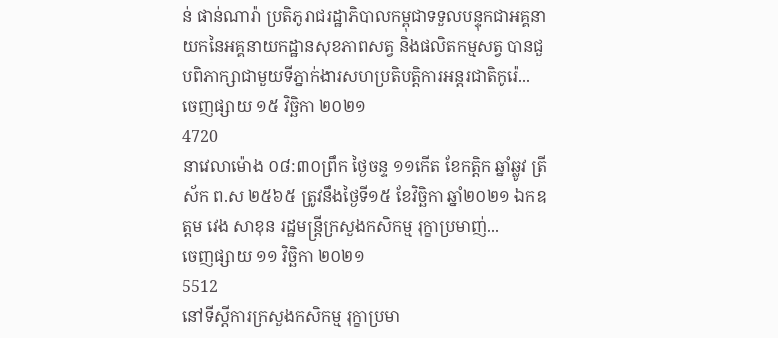ន់ ផាន់ណារ៉ា ប្រតិភូរាជរដ្ឋាភិបាលកម្ពុជាទទួលបន្ទុកជាអគ្គនាយកនៃអគ្គនាយកដ្ឋានសុខភាពសត្វ និងផលិតកម្មសត្វ បានជួបពិភាក្សាជាមួយទីភ្នាក់ងារសហប្រតិបត្តិការអន្តរជាតិកូរ៉េ...
ចេញផ្សាយ ១៥ វិច្ឆិកា ២០២១
4720
នាវេលាម៉ោង ០៨:៣០ព្រឹក ថ្ងៃចន្ទ ១១កើត ខែកត្តិក ឆ្នាំឆ្លូវ ត្រីស័ក ព.ស ២៥៦៥ ត្រូវនឹងថ្ងៃទី១៥ ខែវិច្ឆិកា ឆ្នាំ២០២១ ឯកឧត្តម វេង សាខុន រដ្ឋមន្ត្រីក្រសួងកសិកម្ម រុក្ខាប្រមាញ់...
ចេញផ្សាយ ១១ វិច្ឆិកា ២០២១
5512
នៅទីស្តីការក្រសួងកសិកម្ម រុក្ខាប្រមា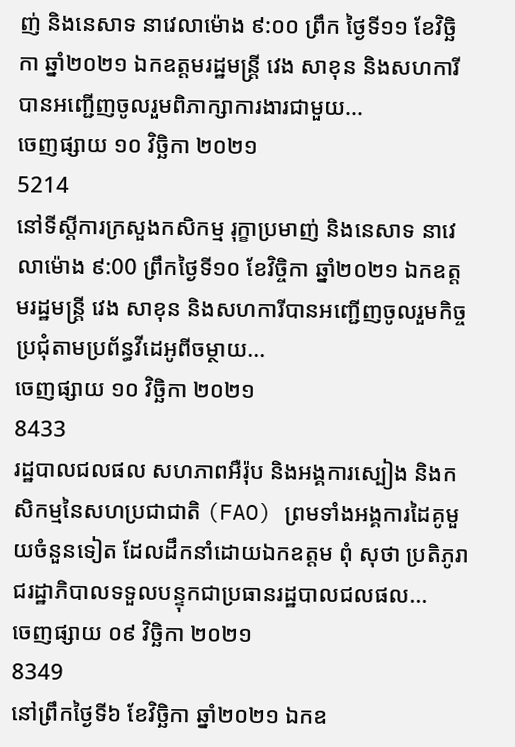ញ់ និងនេសាទ នាវេលាម៉ោង ៩:០០ ព្រឹក ថ្ងៃទី១១ ខែវិច្ឆិកា ឆ្នាំ២០២១ ឯកឧត្តមរដ្ឋមន្ត្រី វេង សាខុន និងសហការីបានអញ្ជើញចូលរួមពិភាក្សាការងារជាមួយ...
ចេញផ្សាយ ១០ វិច្ឆិកា ២០២១
5214
នៅទីស្តីការក្រសួងកសិកម្ម រុក្ខាប្រមាញ់ និងនេសាទ នាវេលាម៉ោង ៩:00 ព្រឹកថ្ងៃទី១០ ខែវិច្ចិកា ឆ្នាំ២០២១ ឯកឧត្តមរដ្ឋមន្ត្រី វេង សាខុន និងសហការីបានអញ្ជើញចូលរួមកិច្ចប្រជុំតាមប្រព័ន្ធវីដេអូពីចម្ថាយ...
ចេញផ្សាយ ១០ វិច្ឆិកា ២០២១
8433
រដ្ឋបាលជលផល សហភាពអឺរ៉ុប និងអង្គការស្បៀង និងកសិកម្មនៃសហប្រជាជាតិ (FAO) ព្រមទាំងអង្គការដៃគូមួយចំនួនទៀត ដែលដឹកនាំដោយឯកឧត្តម ពុំ សុថា ប្រតិភូរាជរដ្ឋាភិបាលទទួលបន្ទុកជាប្រធានរដ្ឋបាលជលផល...
ចេញផ្សាយ ០៩ វិច្ឆិកា ២០២១
8349
នៅព្រឹកថ្ងៃទី៦ ខែវិច្ឆិកា ឆ្នាំ២០២១ ឯកឧ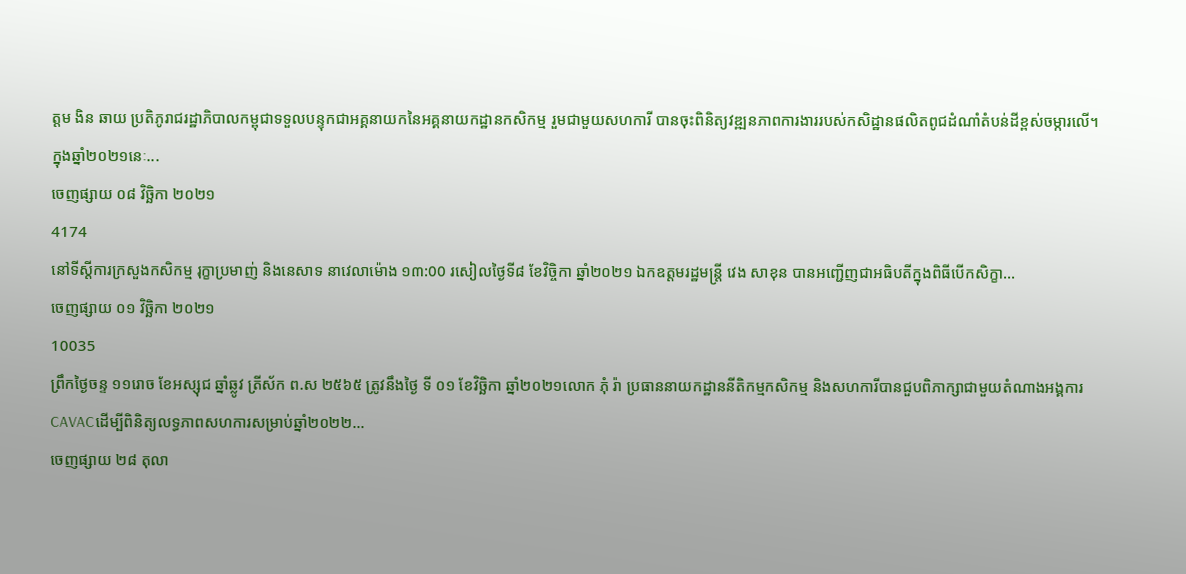ត្តម ងិន ឆាយ ប្រតិភូរាជរដ្ឋាភិបាលកម្ពុជាទទួលបន្ទុកជាអគ្គនាយកនៃអគ្គនាយកដ្ឋានកសិកម្ម រួមជាមួយសហការី បានចុះពិនិត្យវឌ្ឍនភាពការងាររបស់កសិដ្ឋានផលិតពូជដំណាំតំបន់ដីខ្ពស់ចម្ការលើ។
ក្នុងឆ្នាំ២០២១នេៈ...
ចេញផ្សាយ ០៨ វិច្ឆិកា ២០២១
4174
នៅទីស្តីការក្រសួងកសិកម្ម រុក្ខាប្រមាញ់ និងនេសាទ នាវេលាម៉ោង ១៣:00 រសៀលថ្ងៃទី៨ ខែវិច្ចិកា ឆ្នាំ២០២១ ឯកឧត្តមរដ្ឋមន្ត្រី វេង សាខុន បានអញ្ជើញជាអធិបតីក្នុងពិធីបើកសិក្ខា...
ចេញផ្សាយ ០១ វិច្ឆិកា ២០២១
10035
ព្រឹកថ្ងៃចន្ទ ១១រោច ខែអស្សុជ ឆ្នាំឆ្លូវ ត្រីស័ក ព.ស ២៥៦៥ ត្រូវនឹងថ្ងៃ ទី ០១ ខែវិច្ឆិកា ឆ្នាំ២០២១លោក ភុំ រ៉ា ប្រធាននាយកដ្ឋាននីតិកម្មកសិកម្ម និងសហការីបានជួបពិភាក្សាជាមួយតំណាងអង្គការCAVACដើម្បីពិនិត្យលទ្ធភាពសហការសម្រាប់ឆ្នាំ២០២២...
ចេញផ្សាយ ២៨ តុលា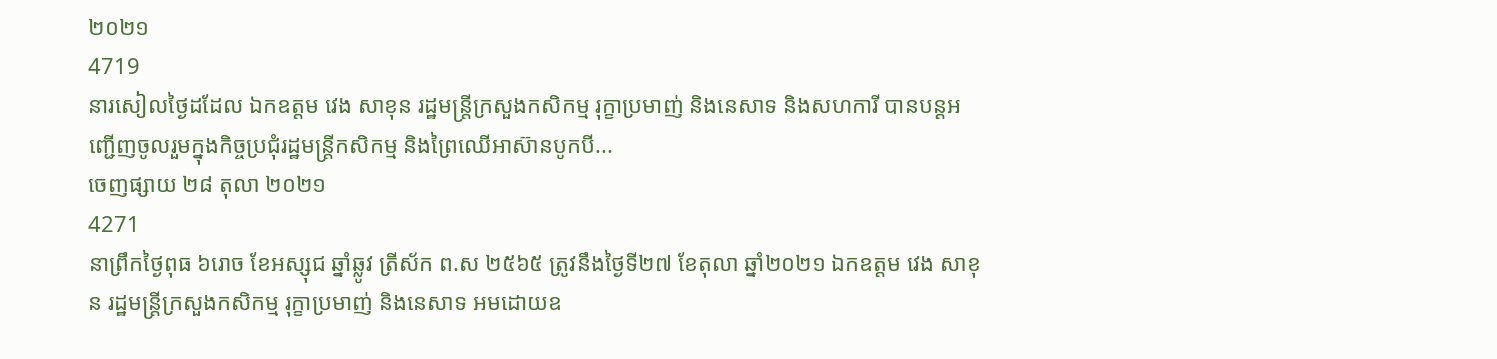២០២១
4719
នារសៀលថ្ងៃដដែល ឯកឧត្តម វេង សាខុន រដ្ឋមន្ត្រីក្រសួងកសិកម្ម រុក្ខាប្រមាញ់ និងនេសាទ និងសហការី បានបន្តអញ្ជើញចូលរួមក្នុងកិច្ចប្រជុំរដ្ឋមន្ត្រីកសិកម្ម និងព្រៃឈើអាស៊ានបូកបី...
ចេញផ្សាយ ២៨ តុលា ២០២១
4271
នាព្រឹកថ្ងៃពុធ ៦រោច ខែអស្សុជ ឆ្នាំឆ្លូវ ត្រីស័ក ព.ស ២៥៦៥ ត្រូវនឹងថ្ងៃទី២៧ ខែតុលា ឆ្នាំ២០២១ ឯកឧត្តម វេង សាខុន រដ្ឋមន្ត្រីក្រសួងកសិកម្ម រុក្ខាប្រមាញ់ និងនេសាទ អមដោយឧ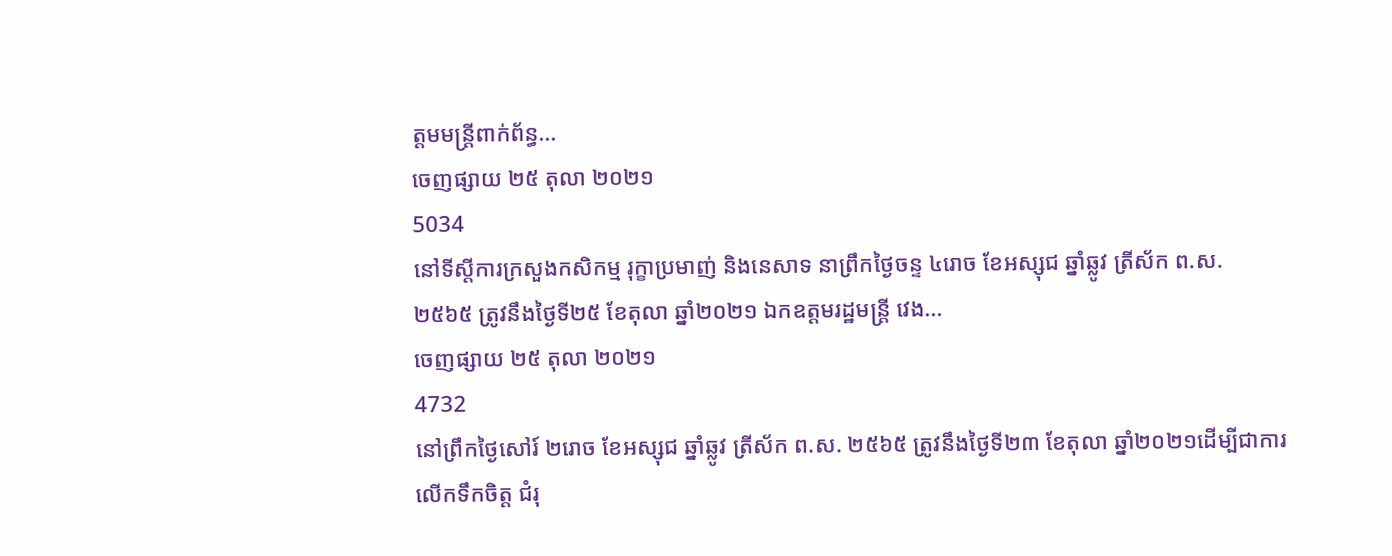ត្តមមន្ត្រីពាក់ព័ន្ធ...
ចេញផ្សាយ ២៥ តុលា ២០២១
5034
នៅទីស្តីការក្រសួងកសិកម្ម រុក្ខាប្រមាញ់ និងនេសាទ នាព្រឹកថ្ងៃចន្ទ ៤រោច ខែអស្សុជ ឆ្នាំឆ្លូវ ត្រីស័ក ព.ស. ២៥៦៥ ត្រូវនឹងថ្ងៃទី២៥ ខែតុលា ឆ្នាំ២០២១ ឯកឧត្តមរដ្ឋមន្ត្រី វេង...
ចេញផ្សាយ ២៥ តុលា ២០២១
4732
នៅព្រឹកថ្ងៃសៅរ៍ ២រោច ខែអស្សុជ ឆ្នាំឆ្លូវ ត្រីស័ក ព.ស. ២៥៦៥ ត្រូវនឹងថ្ងៃទី២៣ ខែតុលា ឆ្នាំ២០២១ដើម្បីជាការលើកទឹកចិត្ត ជំរុ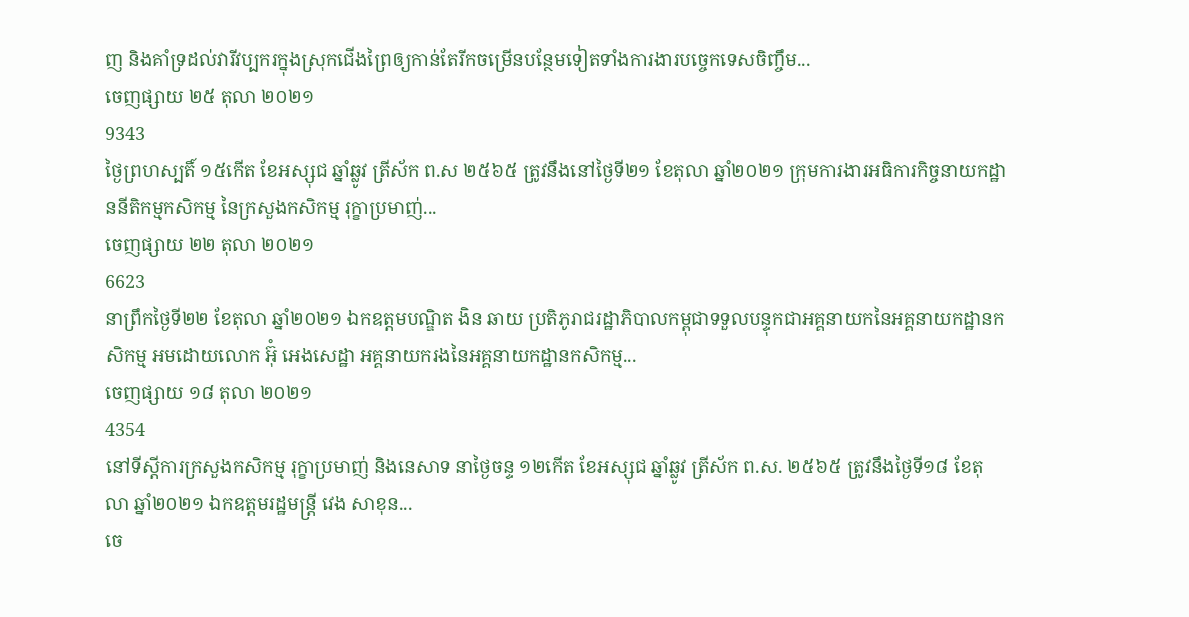ញ និងគាំទ្រដល់វារីវប្បករក្នុងស្រុកជើងព្រៃឲ្យកាន់តែរីកចម្រើនបន្ថែមទៀតទាំងការងារបច្ចេកទេសចិញ្ចឹម...
ចេញផ្សាយ ២៥ តុលា ២០២១
9343
ថ្ងៃព្រហស្បតិ៍ ១៥កើត ខែអស្សុជ ឆ្នាំឆ្លូវ ត្រីស័ក ព.ស ២៥៦៥ ត្រូវនឹងនៅថ្ងៃទី២១ ខែតុលា ឆ្នាំ២០២១ ក្រុមការងារអធិការកិច្ចនាយកដ្ឋាននីតិកម្មកសិកម្ម នៃក្រសួងកសិកម្ម រុក្ខាប្រមាញ់...
ចេញផ្សាយ ២២ តុលា ២០២១
6623
នាព្រឹកថ្ងៃទី២២ ខែតុលា ឆ្នាំ២០២១ ឯកឧត្តមបណ្ឌិត ងិន ឆាយ ប្រតិភូរាជរដ្ឋាភិបាលកម្ពុជាទទួលបន្ទុកជាអគ្គនាយកនៃអគ្គនាយកដ្ឋានកសិកម្ម អមដោយលោក អ៊ុំ អេងសេដ្ឋា អគ្គនាយករងនៃអគ្គនាយកដ្ឋានកសិកម្ម...
ចេញផ្សាយ ១៨ តុលា ២០២១
4354
នៅទីស្តីការក្រសួងកសិកម្ម រុក្ខាប្រមាញ់ និងនេសាទ នាថ្ងៃចន្ទ ១២កើត ខែអស្សុជ ឆ្នាំឆ្លូវ ត្រីស័ក ព.ស. ២៥៦៥ ត្រូវនឹងថ្ងៃទី១៨ ខែតុលា ឆ្នាំ២០២១ ឯកឧត្តមរដ្ឋមន្ត្រី វេង សាខុន...
ចេ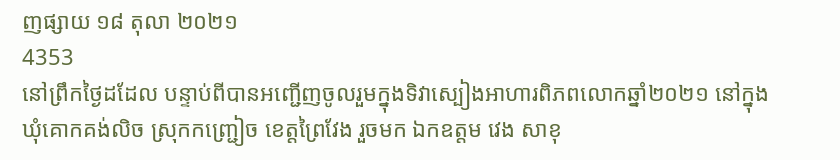ញផ្សាយ ១៨ តុលា ២០២១
4353
នៅព្រឹកថ្ងៃដដែល បន្ទាប់ពីបានអញ្ជើញចូលរួមក្នុងទិវាស្បៀងអាហារពិភពលោកឆ្នាំ២០២១ នៅក្នុងឃុំគោកគង់លិច ស្រុកកញ្ជ្រៀច ខេត្តព្រៃវែង រួចមក ឯកឧត្តម វេង សាខុ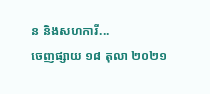ន និងសហការី...
ចេញផ្សាយ ១៨ តុលា ២០២១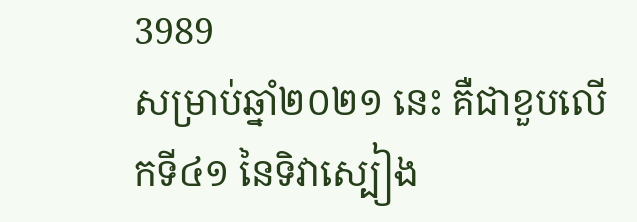3989
សម្រាប់ឆ្នាំ២០២១ នេះ គឺជាខួបលើកទី៤១ នៃទិវាស្បៀង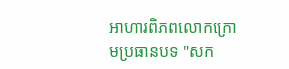អាហារពិភពលោកក្រោមប្រធានបទ "សក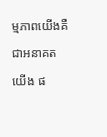ម្មភាពយើងគឺជាអនាគតយើង ផ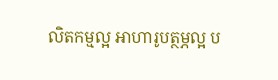លិតកម្មល្អ អាហារូបត្ថម្ភល្អ ប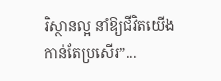រិស្ថានល្អ នាំឱ្យជីវិតយើងកាន់តែប្រសើរ”...